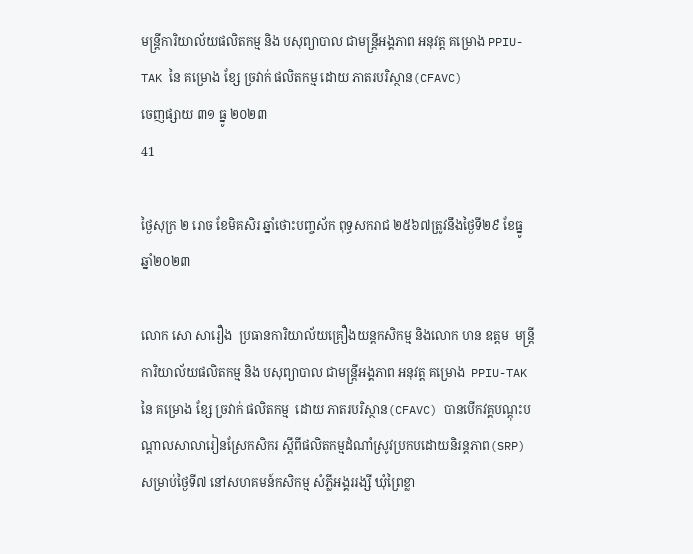មន្ត្រីការិយាល័យផលិតកម្ម និង បសុព្យាបាល ជាមន្ត្រីអង្គភាព អនុវត្ត គម្រោង PPIU-TAK នៃ គម្រោង ខ្សែ ច្រវាក់ ផលិតកម្ម ដោយ ភាតរបរិស្ថាន(CFAVC)
ចេញផ្សាយ ៣១ ធ្នូ ២០២៣
41

ថ្ងៃសុក្រ ២ រោច ខែមិគសិរ ឆ្នាំថោះបញ្ចស័ក ពុទ្ធសករាជ ២៥៦៧ត្រូវនឹងថ្ងៃទី២៩ ខែធ្នូ ឆ្នាំ២០២៣

លោក សោ សារឿង  ប្រធានការិយាល័យគ្រឿងយន្តកសិកម្ម និងលោក ហន ឧត្តម  មន្ត្រីការិយាល័យផលិតកម្ម និង បសុព្យាបាល ជាមន្ត្រីអង្គភាព អនុវត្ត គម្រោង  PPIU-TAK នៃ គម្រោង ខ្សែ ច្រវាក់ ផលិតកម្ម  ដោយ ភាតរបរិស្ថាន(CFAVC) បានបើកវគ្គបណ្តុះបណ្តាលសាលារៀនស្រែកសិករ ស្តីពីផលិតកម្មដំណាំស្រូវប្រកបដោយនិរន្តភាព(SRP)  សម្រាប់ថ្ងៃទី៧ នៅសហគមន៍កសិកម្ម សំភ្លីអង្គររង្សី ឃុំព្រៃខ្លា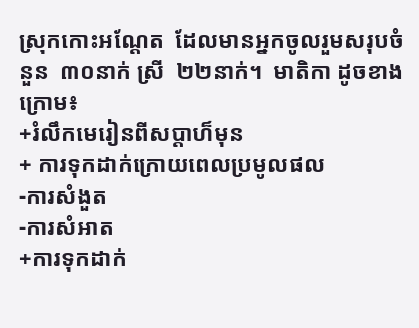ស្រុកកោះអណ្ដែត  ដែលមានអ្នកចូលរួមសរុបចំនួន  ៣០នាក់ ស្រី  ២២នាក់។  មាតិកា ដូចខាងក្រោម៖
+រំលឹកមេរៀនពីសប្តាហ៏មុន
+ ការទុកដាក់ក្រោយពេលប្រមូលផល
-ការសំងួត
-ការសំអាត
+ការទុកដាក់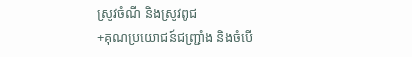ស្រូវចំណី និងស្រូវពូជ
+គុណប្រយោជន៍ជញ្រ្ជាំង និងចំបើ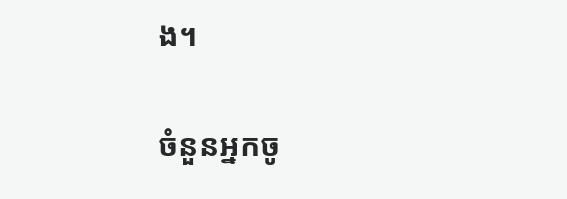ង។

ចំនួនអ្នកចូ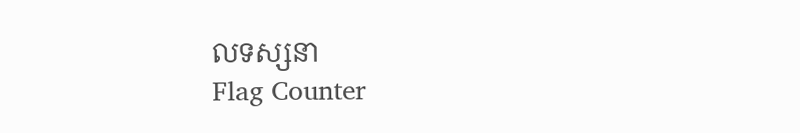លទស្សនា
Flag Counter